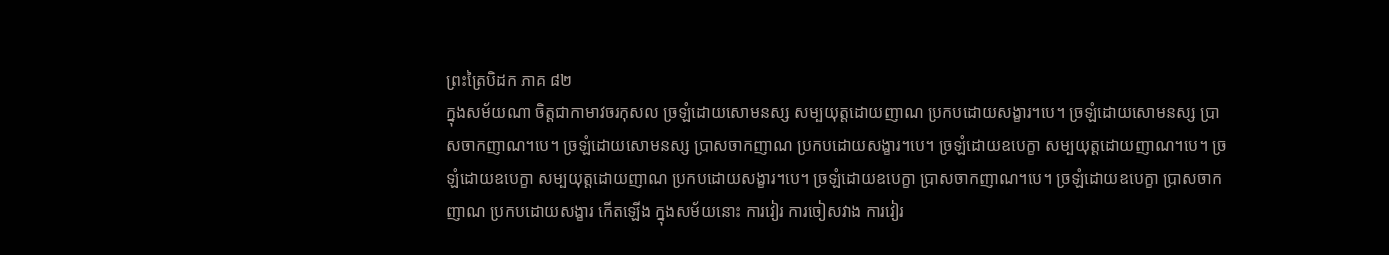ព្រះត្រៃបិដក ភាគ ៨២
ក្នុងសម័យណា ចិត្តជាកាមាវចរកុសល ច្រឡំដោយសោមនស្ស សម្បយុត្តដោយញាណ ប្រកបដោយសង្ខារ។បេ។ ច្រឡំដោយសោមនស្ស ប្រាសចាកញាណ។បេ។ ច្រឡំដោយសោមនស្ស ប្រាសចាកញាណ ប្រកបដោយសង្ខារ។បេ។ ច្រឡំដោយឧបេក្ខា សម្បយុត្តដោយញាណ។បេ។ ច្រឡំដោយឧបេក្ខា សម្បយុត្តដោយញាណ ប្រកបដោយសង្ខារ។បេ។ ច្រឡំដោយឧបេក្ខា ប្រាសចាកញាណ។បេ។ ច្រឡំដោយឧបេក្ខា ប្រាសចាកញាណ ប្រកបដោយសង្ខារ កើតឡើង ក្នុងសម័យនោះ ការវៀរ ការចៀសវាង ការវៀរ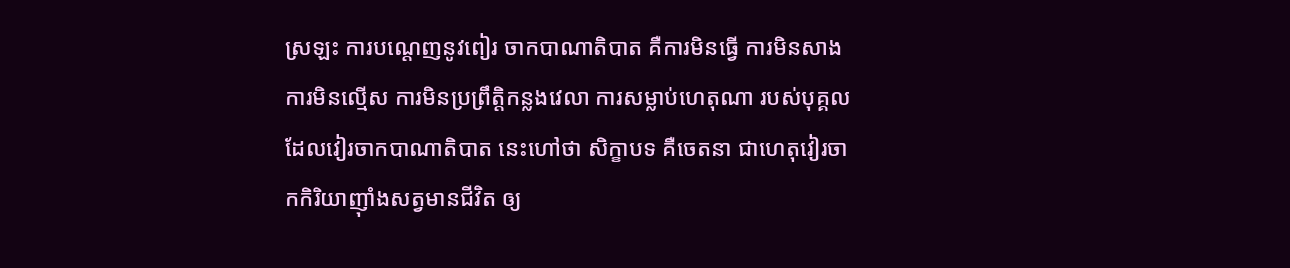ស្រឡះ ការបណ្តេញនូវពៀរ ចាកបាណាតិបាត គឺការមិនធ្វើ ការមិនសាង ការមិនល្មើស ការមិនប្រព្រឹត្តិកន្លងវេលា ការសម្លាប់ហេតុណា របស់បុគ្គលដែលវៀរចាកបាណាតិបាត នេះហៅថា សិក្ខាបទ គឺចេតនា ជាហេតុវៀរចាកកិរិយាញ៉ាំងសត្វមានជីវិត ឲ្យ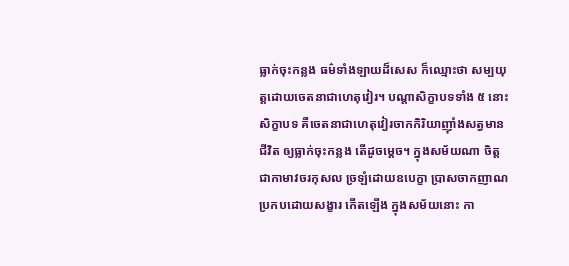ធ្លាក់ចុះកន្លង ធម៌ទាំងឡាយដ៏សេស ក៏ឈ្មោះថា សម្បយុត្តដោយចេតនាជាហេតុវៀរ។ បណ្តាសិក្ខាបទទាំង ៥ នោះ សិក្ខាបទ គឺចេតនាជាហេតុវៀរចាកកិរិយាញ៉ាំងសត្វមានជីវិត ឲ្យធ្លាក់ចុះកន្លង តើដូចម្តេច។ ក្នុងសម័យណា ចិត្តជាកាមាវចរកុសល ច្រឡំដោយឧបេក្ខា ប្រាសចាកញាណ ប្រកបដោយសង្ខារ កើតឡើង ក្នុងសម័យនោះ កា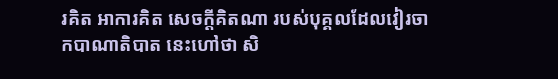រគិត អាការគិត សេចក្តីគិតណា របស់បុគ្គលដែលវៀរចាកបាណាតិបាត នេះហៅថា សិ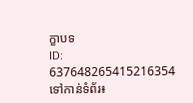ក្ខាបទ
ID: 637648265415216354
ទៅកាន់ទំព័រ៖